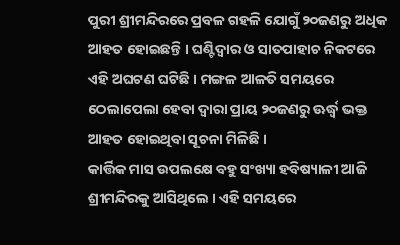ପୁରୀ ଶ୍ରୀମନ୍ଦିରରେ ପ୍ରବଳ ଗହଳି ଯୋଗୁଁ ୨୦ଜଣରୁ ଅଧିକ ଆହତ ହୋଇଛନ୍ତି । ଘଣ୍ଟିଦ୍ୱାର ଓ ସାତପାହାଚ ନିକଟରେ ଏହି ଅଘଟଣ ଘଟିଛି । ମଙ୍ଗଳ ଆଳତି ସମୟରେ ଠେଲାପେଲା ହେବା ଦ୍ୱାରା ପ୍ରାୟ ୨୦ଜଣରୁ ଊର୍ଦ୍ଧ୍ୱ ଭକ୍ତ ଆହତ ହୋଇଥିବା ସୂଚନା ମିଳିଛି ।
କାର୍ତ୍ତିକ ମାସ ଉପଲକ୍ଷେ ବହୁ ସଂଖ୍ୟା ହବିଷ୍ୟାଳୀ ଆଜି ଶ୍ରୀମନ୍ଦିରକୁ ଆସିଥିଲେ । ଏହି ସମୟରେ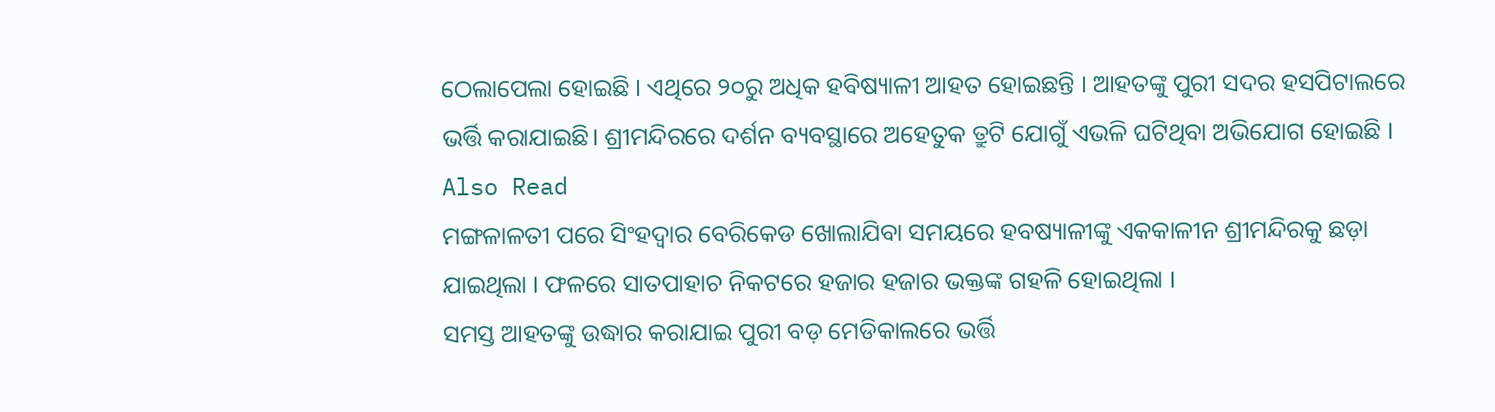ଠେଲାପେଲା ହୋଇଛି । ଏଥିରେ ୨୦ରୁ ଅଧିକ ହବିଷ୍ୟାଳୀ ଆହତ ହୋଇଛନ୍ତି । ଆହତଙ୍କୁ ପୁରୀ ସଦର ହସପିଟାଲରେ ଭର୍ତ୍ତି କରାଯାଇଛି। ଶ୍ରୀମନ୍ଦିରରେ ଦର୍ଶନ ବ୍ୟବସ୍ଥାରେ ଅହେତୁକ ତ୍ରୁଟି ଯୋଗୁଁ ଏଭଳି ଘଟିଥିବା ଅଭିଯୋଗ ହୋଇଛି ।
Also Read
ମଙ୍ଗଳାଳତୀ ପରେ ସିଂହଦ୍ୱାର ବେରିକେଡ ଖୋଲାଯିବା ସମୟରେ ହବଷ୍ୟାଳୀଙ୍କୁ ଏକକାଳୀନ ଶ୍ରୀମନ୍ଦିରକୁ ଛଡ଼ା ଯାଇଥିଲା । ଫଳରେ ସାତପାହାଚ ନିକଟରେ ହଜାର ହଜାର ଭକ୍ତଙ୍କ ଗହଳି ହୋଇଥିଲା ।
ସମସ୍ତ ଆହତଙ୍କୁ ଉଦ୍ଧାର କରାଯାଇ ପୁରୀ ବଡ଼ ମେଡିକାଲରେ ଭର୍ତ୍ତି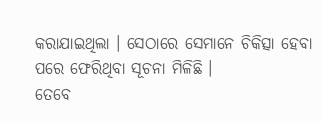କରାଯାଇଥିଲା । ସେଠାରେ ସେମାନେ ଚିକିତ୍ସା ହେବା ପରେ ଫେରିଥିବା ସୂଚନା ମିଳିଛି ।
ତେବେ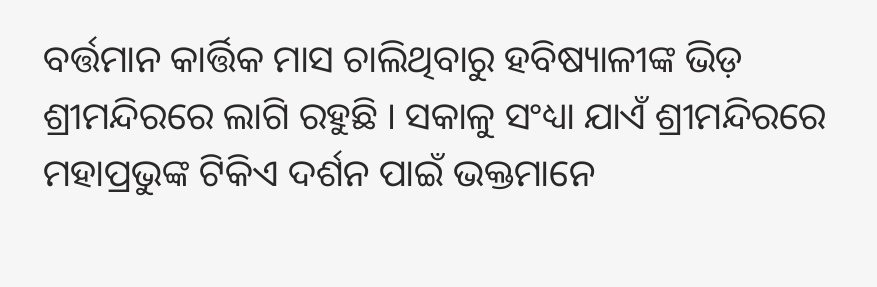ବର୍ତ୍ତମାନ କାର୍ତ୍ତିକ ମାସ ଚାଲିଥିବାରୁ ହବିଷ୍ୟାଳୀଙ୍କ ଭିଡ଼ ଶ୍ରୀମନ୍ଦିରରେ ଲାଗି ରହୁଛି । ସକାଳୁ ସଂଧ୍ୟା ଯାଏଁ ଶ୍ରୀମନ୍ଦିରରେ ମହାପ୍ରଭୁଙ୍କ ଟିକିଏ ଦର୍ଶନ ପାଇଁ ଭକ୍ତମାନେ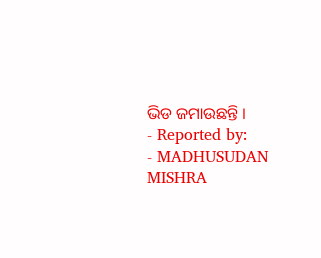ଭିଡ ଜମାଉଛନ୍ତି ।
- Reported by:
- MADHUSUDAN MISHRA